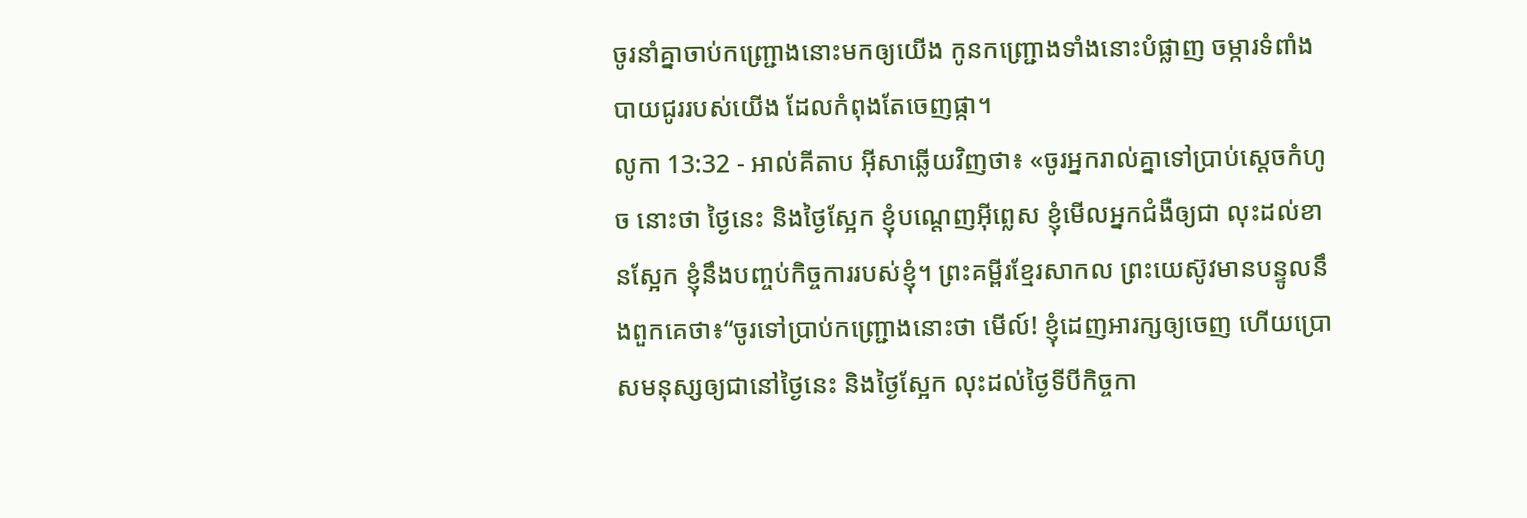ចូរនាំគ្នាចាប់កញ្ជ្រោងនោះមកឲ្យយើង កូនកញ្ជ្រោងទាំងនោះបំផ្លាញ ចម្ការទំពាំងបាយជូររបស់យើង ដែលកំពុងតែចេញផ្កា។
លូកា 13:32 - អាល់គីតាប អ៊ីសាឆ្លើយវិញថា៖ «ចូរអ្នករាល់គ្នាទៅប្រាប់ស្ដេចកំហូច នោះថា ថ្ងៃនេះ និងថ្ងៃស្អែក ខ្ញុំបណ្ដេញអ៊ីព្លេស ខ្ញុំមើលអ្នកជំងឺឲ្យជា លុះដល់ខានស្អែក ខ្ញុំនឹងបញ្ចប់កិច្ចការរបស់ខ្ញុំ។ ព្រះគម្ពីរខ្មែរសាកល ព្រះយេស៊ូវមានបន្ទូលនឹងពួកគេថា៖“ចូរទៅប្រាប់កញ្ជ្រោងនោះថា មើល៍! ខ្ញុំដេញអារក្សឲ្យចេញ ហើយប្រោសមនុស្សឲ្យជានៅថ្ងៃនេះ និងថ្ងៃស្អែក លុះដល់ថ្ងៃទីបីកិច្ចកា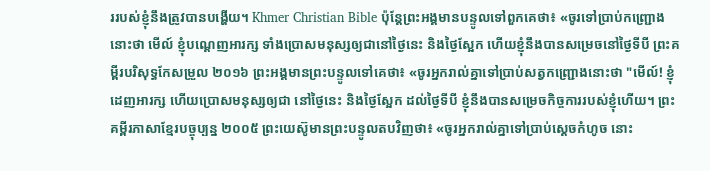ររបស់ខ្ញុំនឹងត្រូវបានបង្ហើយ។ Khmer Christian Bible ប៉ុន្ដែព្រះអង្គមានបន្ទូលទៅពួកគេថា៖ «ចូរទៅប្រាប់កញ្ជ្រោងនោះថា មើល៍ ខ្ញុំបណ្ដេញអារក្ស ទាំងប្រោសមនុស្សឲ្យជានៅថ្ងៃនេះ និងថ្ងៃស្អែក ហើយខ្ញុំនឹងបានសម្រេចនៅថ្ងៃទីបី ព្រះគម្ពីរបរិសុទ្ធកែសម្រួល ២០១៦ ព្រះអង្គមានព្រះបន្ទូលទៅគេថា៖ «ចូរអ្នករាល់គ្នាទៅប្រាប់សត្វកញ្ជ្រោងនោះថា "មើល៍! ខ្ញុំដេញអារក្ស ហើយប្រោសមនុស្សឲ្យជា នៅថ្ងៃនេះ និងថ្ងៃស្អែក ដល់ថ្ងៃទីបី ខ្ញុំនឹងបានសម្រេចកិច្ចការរបស់ខ្ញុំហើយ។ ព្រះគម្ពីរភាសាខ្មែរបច្ចុប្បន្ន ២០០៥ ព្រះយេស៊ូមានព្រះបន្ទូលតបវិញថា៖ «ចូរអ្នករាល់គ្នាទៅប្រាប់ស្ដេចកំហូច នោះ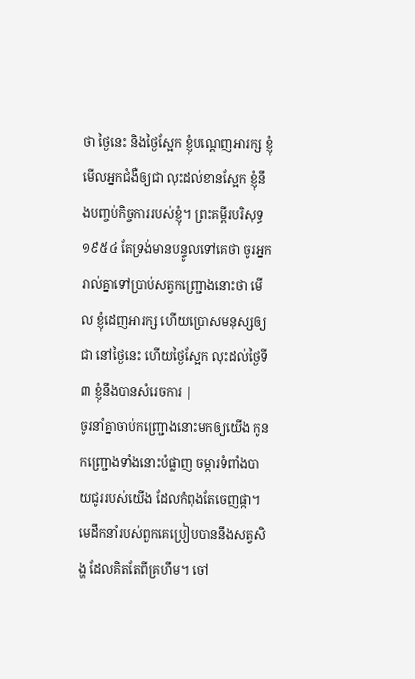ថា ថ្ងៃនេះ និងថ្ងៃស្អែក ខ្ញុំបណ្ដេញអារក្ស ខ្ញុំមើលអ្នកជំងឺឲ្យជា លុះដល់ខានស្អែក ខ្ញុំនឹងបញ្ចប់កិច្ចការរបស់ខ្ញុំ។ ព្រះគម្ពីរបរិសុទ្ធ ១៩៥៤ តែទ្រង់មានបន្ទូលទៅគេថា ចូរអ្នករាល់គ្នាទៅប្រាប់សត្វកញ្ជ្រោងនោះថា មើល ខ្ញុំដេញអារក្ស ហើយប្រោសមនុស្សឲ្យជា នៅថ្ងៃនេះ ហើយថ្ងៃស្អែក លុះដល់ថ្ងៃទី៣ ខ្ញុំនឹងបានសំរេចការ |
ចូរនាំគ្នាចាប់កញ្ជ្រោងនោះមកឲ្យយើង កូនកញ្ជ្រោងទាំងនោះបំផ្លាញ ចម្ការទំពាំងបាយជូររបស់យើង ដែលកំពុងតែចេញផ្កា។
មេដឹកនាំរបស់ពួកគេប្រៀបបាននឹងសត្វសិង្ហ ដែលគិតតែពីគ្រហឹម។ ចៅ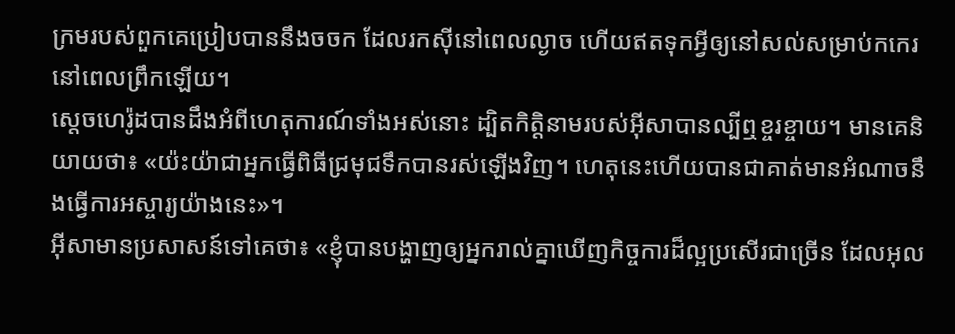ក្រមរបស់ពួកគេប្រៀបបាននឹងចចក ដែលរកស៊ីនៅពេលល្ងាច ហើយឥតទុកអ្វីឲ្យនៅសល់សម្រាប់កកេរ នៅពេលព្រឹកឡើយ។
ស្តេចហេរ៉ូដបានដឹងអំពីហេតុការណ៍ទាំងអស់នោះ ដ្បិតកិត្ដិនាមរបស់អ៊ីសាបានល្បីឮខ្ចរខ្ចាយ។ មានគេនិយាយថា៖ «យ៉ះយ៉ាជាអ្នកធ្វើពិធីជ្រមុជទឹកបានរស់ឡើងវិញ។ ហេតុនេះហើយបានជាគាត់មានអំណាចនឹងធ្វើការអស្ចារ្យយ៉ាងនេះ»។
អ៊ីសាមានប្រសាសន៍ទៅគេថា៖ «ខ្ញុំបានបង្ហាញឲ្យអ្នករាល់គ្នាឃើញកិច្ចការដ៏ល្អប្រសើរជាច្រើន ដែលអុល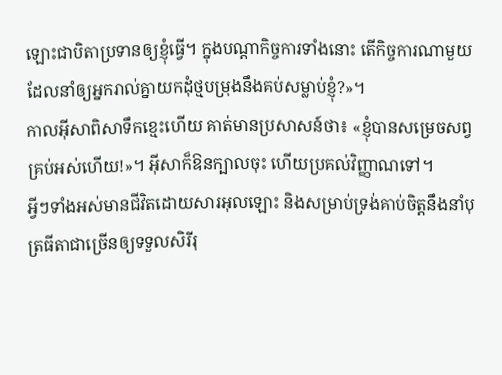ឡោះជាបិតាប្រទានឲ្យខ្ញុំធ្វើ។ ក្នុងបណ្ដាកិច្ចការទាំងនោះ តើកិច្ចការណាមួយដែលនាំឲ្យអ្នករាល់គ្នាយកដុំថ្មបម្រុងនឹងគប់សម្លាប់ខ្ញុំ?»។
កាលអ៊ីសាពិសាទឹកខ្មេះហើយ គាត់មានប្រសាសន៍ថា៖ «ខ្ញុំបានសម្រេចសព្វគ្រប់អស់ហើយ!»។ អ៊ីសាក៏ឱនក្បាលចុះ ហើយប្រគល់វិញ្ញាណទៅ។
អ្វីៗទាំងអស់មានជីវិតដោយសារអុលឡោះ និងសម្រាប់ទ្រង់គាប់ចិត្តនឹងនាំបុត្រធីតាជាច្រើនឲ្យទទួលសិរីរុ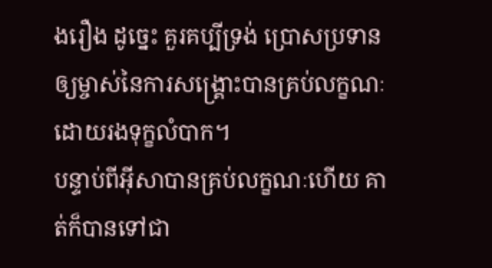ងរឿង ដូច្នេះ គួរគប្បីទ្រង់ ប្រោសប្រទានឲ្យម្ចាស់នៃការសង្គ្រោះបានគ្រប់លក្ខណៈដោយរងទុក្ខលំបាក។
បន្ទាប់ពីអ៊ីសាបានគ្រប់លក្ខណៈហើយ គាត់ក៏បានទៅជា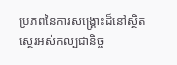ប្រភពនៃការសង្គ្រោះដ៏នៅស្ថិតស្ថេរអស់កល្បជានិច្ច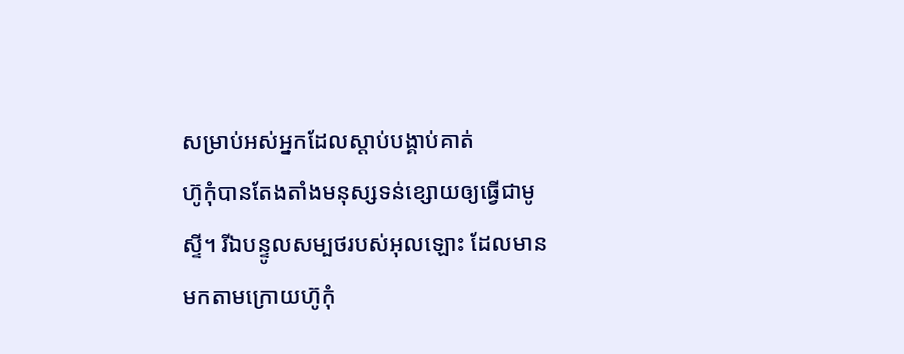សម្រាប់អស់អ្នកដែលស្ដាប់បង្គាប់គាត់
ហ៊ូកុំបានតែងតាំងមនុស្សទន់ខ្សោយឲ្យធ្វើជាមូស្ទី។ រីឯបន្ទូលសម្បថរបស់អុលឡោះ ដែលមានមកតាមក្រោយហ៊ូកុំ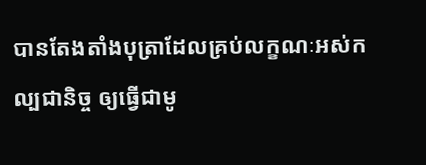បានតែងតាំងបុត្រាដែលគ្រប់លក្ខណៈអស់កល្បជានិច្ច ឲ្យធ្វើជាមូ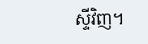ស្ទីវិញ។